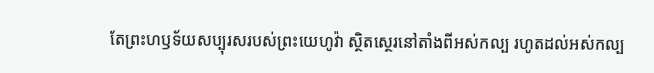តែព្រះហឫទ័យសប្បុរសរបស់ព្រះយេហូវ៉ា ស្ថិតស្ថេរនៅតាំងពីអស់កល្ប រហូតដល់អស់កល្ប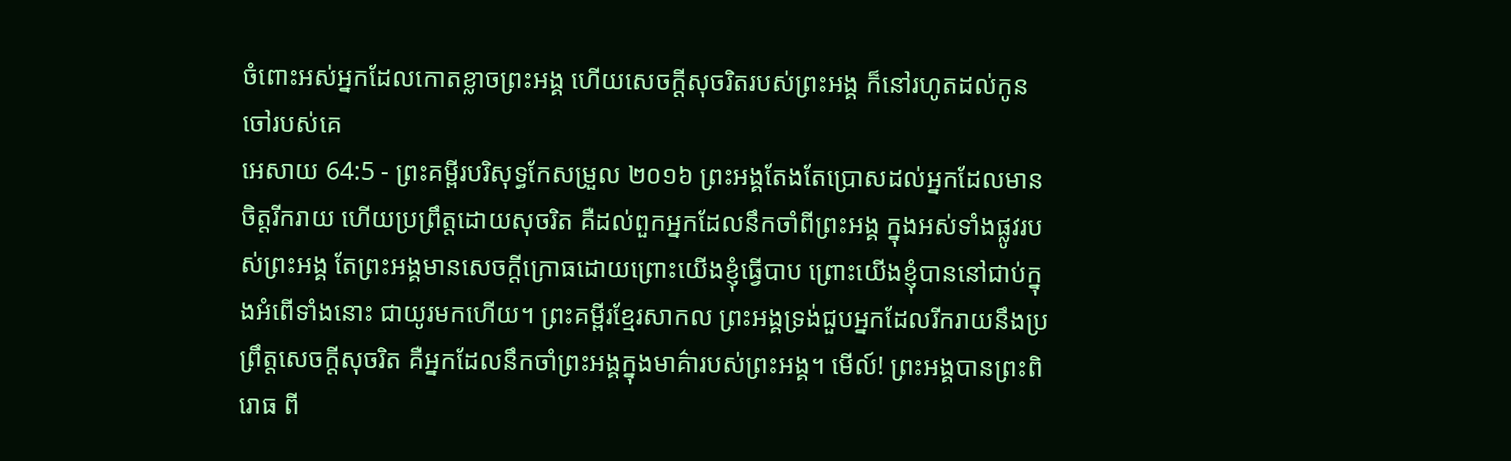ចំពោះអស់អ្នកដែលកោតខ្លាចព្រះអង្គ ហើយសេចក្ដីសុចរិតរបស់ព្រះអង្គ ក៏នៅរហូតដល់កូនចៅរបស់គេ
អេសាយ 64:5 - ព្រះគម្ពីរបរិសុទ្ធកែសម្រួល ២០១៦ ព្រះអង្គតែងតែប្រោសដល់អ្នកដែលមានចិត្តរីករាយ ហើយប្រព្រឹត្តដោយសុចរិត គឺដល់ពួកអ្នកដែលនឹកចាំពីព្រះអង្គ ក្នុងអស់ទាំងផ្លូវរបស់ព្រះអង្គ តែព្រះអង្គមានសេចក្ដីក្រោធដោយព្រោះយើងខ្ញុំធ្វើបាប ព្រោះយើងខ្ញុំបាននៅជាប់ក្នុងអំពើទាំងនោះ ជាយូរមកហើយ។ ព្រះគម្ពីរខ្មែរសាកល ព្រះអង្គទ្រង់ជួបអ្នកដែលរីករាយនឹងប្រព្រឹត្តសេចក្ដីសុចរិត គឺអ្នកដែលនឹកចាំព្រះអង្គក្នុងមាគ៌ារបស់ព្រះអង្គ។ មើល៍! ព្រះអង្គបានព្រះពិរោធ ពី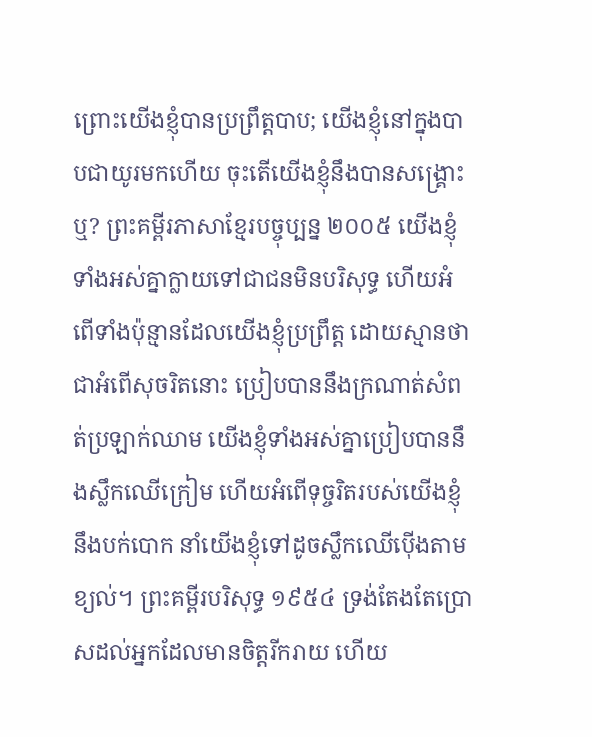ព្រោះយើងខ្ញុំបានប្រព្រឹត្តបាប; យើងខ្ញុំនៅក្នុងបាបជាយូរមកហើយ ចុះតើយើងខ្ញុំនឹងបានសង្គ្រោះឬ? ព្រះគម្ពីរភាសាខ្មែរបច្ចុប្បន្ន ២០០៥ យើងខ្ញុំទាំងអស់គ្នាក្លាយទៅជាជនមិនបរិសុទ្ធ ហើយអំពើទាំងប៉ុន្មានដែលយើងខ្ញុំប្រព្រឹត្ត ដោយស្មានថាជាអំពើសុចរិតនោះ ប្រៀបបាននឹងក្រណាត់សំពត់ប្រឡាក់ឈាម យើងខ្ញុំទាំងអស់គ្នាប្រៀបបាននឹងស្លឹកឈើក្រៀម ហើយអំពើទុច្ចរិតរបស់យើងខ្ញុំនឹងបក់បោក នាំយើងខ្ញុំទៅដូចស្លឹកឈើប៉ើងតាមខ្យល់។ ព្រះគម្ពីរបរិសុទ្ធ ១៩៥៤ ទ្រង់តែងតែប្រោសដល់អ្នកដែលមានចិត្តរីករាយ ហើយ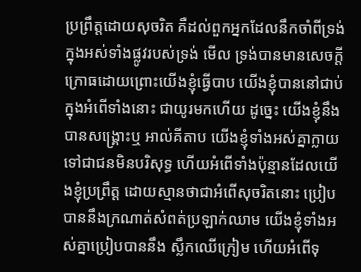ប្រព្រឹត្តដោយសុចរិត គឺដល់ពួកអ្នកដែលនឹកចាំពីទ្រង់ក្នុងអស់ទាំងផ្លូវរបស់ទ្រង់ មើល ទ្រង់បានមានសេចក្ដីក្រោធដោយព្រោះយើងខ្ញុំធ្វើបាប យើងខ្ញុំបាននៅជាប់ក្នុងអំពើទាំងនោះ ជាយូរមកហើយ ដូច្នេះ យើងខ្ញុំនឹងបានសង្គ្រោះឬ អាល់គីតាប យើងខ្ញុំទាំងអស់គ្នាក្លាយទៅជាជនមិនបរិសុទ្ធ ហើយអំពើទាំងប៉ុន្មានដែលយើងខ្ញុំប្រព្រឹត្ត ដោយស្មានថាជាអំពើសុចរិតនោះ ប្រៀបបាននឹងក្រណាត់សំពត់ប្រឡាក់ឈាម យើងខ្ញុំទាំងអស់គ្នាប្រៀបបាននឹង ស្លឹកឈើក្រៀម ហើយអំពើទុ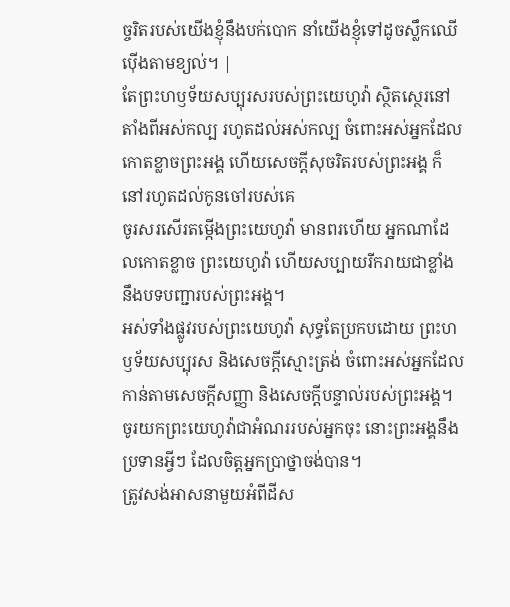ច្ចរិតរបស់យើងខ្ញុំនឹងបក់បោក នាំយើងខ្ញុំទៅដូចស្លឹកឈើប៉ើងតាមខ្យល់។ |
តែព្រះហឫទ័យសប្បុរសរបស់ព្រះយេហូវ៉ា ស្ថិតស្ថេរនៅតាំងពីអស់កល្ប រហូតដល់អស់កល្ប ចំពោះអស់អ្នកដែលកោតខ្លាចព្រះអង្គ ហើយសេចក្ដីសុចរិតរបស់ព្រះអង្គ ក៏នៅរហូតដល់កូនចៅរបស់គេ
ចូរសរសើរតម្កើងព្រះយេហូវ៉ា មានពរហើយ អ្នកណាដែលកោតខ្លាច ព្រះយេហូវ៉ា ហើយសប្បាយរីករាយជាខ្លាំង នឹងបទបញ្ជារបស់ព្រះអង្គ។
អស់ទាំងផ្លូវរបស់ព្រះយេហូវ៉ា សុទ្ធតែប្រកបដោយ ព្រះហឫទ័យសប្បុរស និងសេចក្ដីស្មោះត្រង់ ចំពោះអស់អ្នកដែលកាន់តាមសេចក្ដីសញ្ញា និងសេចក្ដីបន្ទាល់របស់ព្រះអង្គ។
ចូរយកព្រះយេហូវ៉ាជាអំណររបស់អ្នកចុះ នោះព្រះអង្គនឹងប្រទានអ្វីៗ ដែលចិត្តអ្នកប្រាថ្នាចង់បាន។
ត្រូវសង់អាសនាមួយអំពីដីស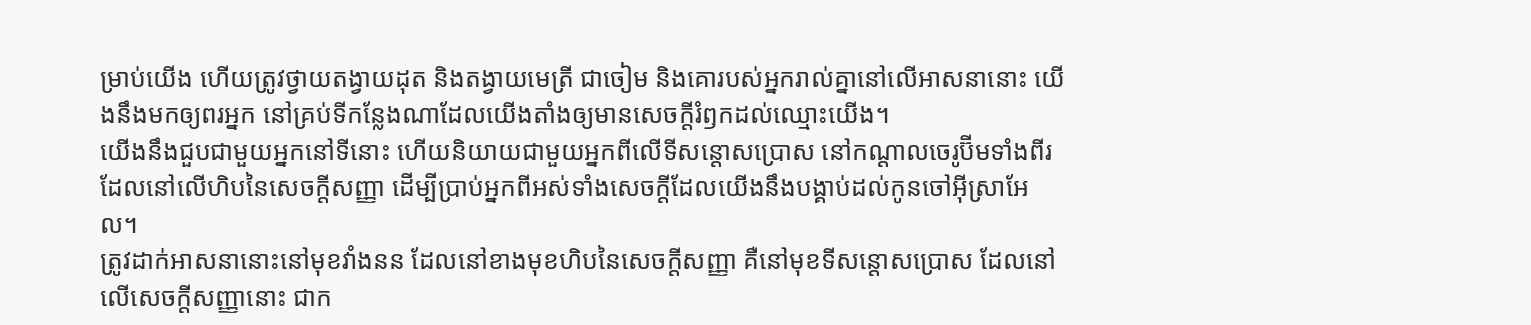ម្រាប់យើង ហើយត្រូវថ្វាយតង្វាយដុត និងតង្វាយមេត្រី ជាចៀម និងគោរបស់អ្នករាល់គ្នានៅលើអាសនានោះ យើងនឹងមកឲ្យពរអ្នក នៅគ្រប់ទីកន្លែងណាដែលយើងតាំងឲ្យមានសេចក្ដីរំឭកដល់ឈ្មោះយើង។
យើងនឹងជួបជាមួយអ្នកនៅទីនោះ ហើយនិយាយជាមួយអ្នកពីលើទីសន្តោសប្រោស នៅកណ្ដាលចេរូប៊ីមទាំងពីរ ដែលនៅលើហិបនៃសេចក្ដីសញ្ញា ដើម្បីប្រាប់អ្នកពីអស់ទាំងសេចក្ដីដែលយើងនឹងបង្គាប់ដល់កូនចៅអ៊ីស្រាអែល។
ត្រូវដាក់អាសនានោះនៅមុខវាំងនន ដែលនៅខាងមុខហិបនៃសេចក្ដីសញ្ញា គឺនៅមុខទីសន្តោសប្រោស ដែលនៅលើសេចក្ដីសញ្ញានោះ ជាក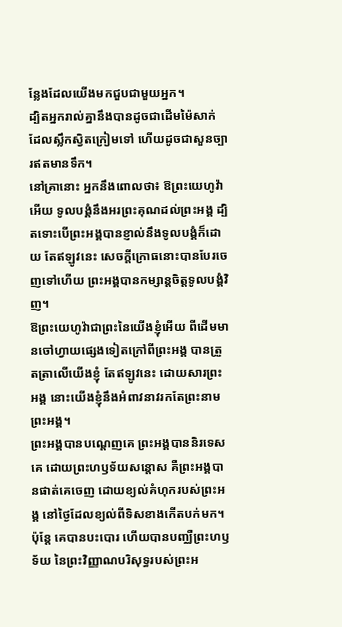ន្លែងដែលយើងមកជួបជាមួយអ្នក។
ដ្បិតអ្នករាល់គ្នានឹងបានដូចជាដើមម៉ៃសាក់ ដែលស្លឹកស្វិតក្រៀមទៅ ហើយដូចជាសួនច្បារឥតមានទឹក។
នៅគ្រានោះ អ្នកនឹងពោលថា៖ ឱព្រះយេហូវ៉ាអើយ ទូលបង្គំនឹងអរព្រះគុណដល់ព្រះអង្គ ដ្បិតទោះបើព្រះអង្គបានខ្ញាល់នឹងទូលបង្គំក៏ដោយ តែឥឡូវនេះ សេចក្ដីក្រោធនោះបានបែរចេញទៅហើយ ព្រះអង្គបានកម្សាន្តចិត្តទូលបង្គំវិញ។
ឱព្រះយេហូវ៉ាជាព្រះនៃយើងខ្ញុំអើយ ពីដើមមានចៅហ្វាយផ្សេងទៀតក្រៅពីព្រះអង្គ បានត្រួតត្រាលើយើងខ្ញុំ តែឥឡូវនេះ ដោយសារព្រះអង្គ នោះយើងខ្ញុំនឹងអំពាវនាវរកតែព្រះនាមព្រះអង្គ។
ព្រះអង្គបានបណ្តេញគេ ព្រះអង្គបាននិរទេសគេ ដោយព្រះហឫទ័យសន្តោស គឺព្រះអង្គបានផាត់គេចេញ ដោយខ្យល់គំហុករបស់ព្រះអង្គ នៅថ្ងៃដែលខ្យល់ពីទិសខាងកើតបក់មក។
ប៉ុន្តែ គេបានបះបោរ ហើយបានបញ្ឈឺព្រះហឫទ័យ នៃព្រះវិញ្ញាណបរិសុទ្ធរបស់ព្រះអ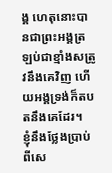ង្គ ហេតុនោះបានជាព្រះអង្គត្រឡប់ជាខ្មាំងសត្រូវនឹងគេវិញ ហើយអង្គទ្រង់ក៏តបតនឹងគេដែរ។
ខ្ញុំនឹងថ្លែងប្រាប់ពីសេ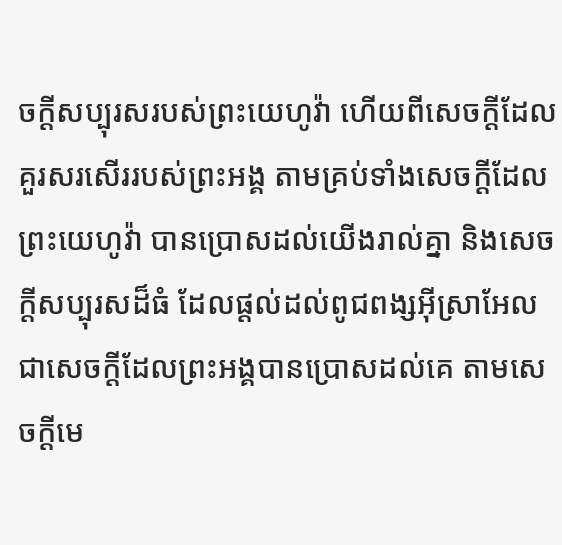ចក្ដីសប្បុរសរបស់ព្រះយេហូវ៉ា ហើយពីសេចក្ដីដែលគួរសរសើររបស់ព្រះអង្គ តាមគ្រប់ទាំងសេចក្ដីដែលព្រះយេហូវ៉ា បានប្រោសដល់យើងរាល់គ្នា និងសេចក្ដីសប្បុរសដ៏ធំ ដែលផ្តល់ដល់ពូជពង្សអ៊ីស្រាអែល ជាសេចក្ដីដែលព្រះអង្គបានប្រោសដល់គេ តាមសេចក្ដីមេ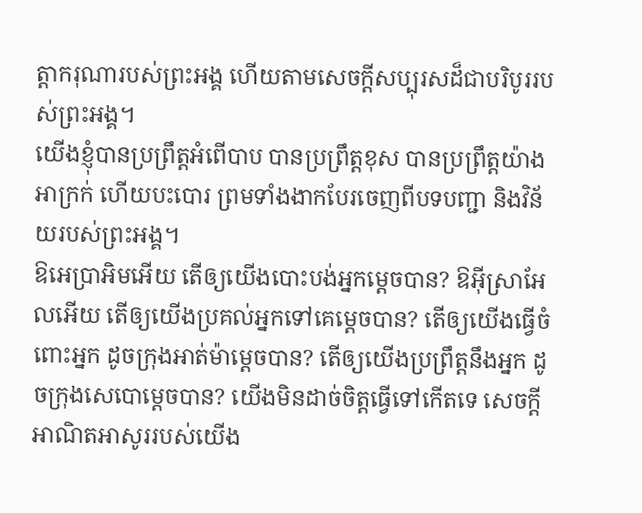ត្តាករុណារបស់ព្រះអង្គ ហើយតាមសេចក្ដីសប្បុរសដ៏ជាបរិបូររបស់ព្រះអង្គ។
យើងខ្ញុំបានប្រព្រឹត្តអំពើបាប បានប្រព្រឹត្តខុស បានប្រព្រឹត្តយ៉ាងអាក្រក់ ហើយបះបោរ ព្រមទាំងងាកបែរចេញពីបទបញ្ជា និងវិន័យរបស់ព្រះអង្គ។
ឱអេប្រាអិមអើយ តើឲ្យយើងបោះបង់អ្នកម្ដេចបាន? ឱអ៊ីស្រាអែលអើយ តើឲ្យយើងប្រគល់អ្នកទៅគេម្ដេចបាន? តើឲ្យយើងធ្វើចំពោះអ្នក ដូចក្រុងអាត់ម៉ាម្ដេចបាន? តើឲ្យយើងប្រព្រឹត្តនឹងអ្នក ដូចក្រុងសេបោម្តេចបាន? យើងមិនដាច់ចិត្តធ្វើទៅកើតទេ សេចក្ដីអាណិតអាសូររបស់យើង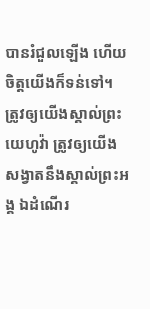បានរំជួលឡើង ហើយចិត្តយើងក៏ទន់ទៅ។
ត្រូវឲ្យយើងស្គាល់ព្រះយេហូវ៉ា ត្រូវឲ្យយើងសង្វាតនឹងស្គាល់ព្រះអង្គ ឯដំណើរ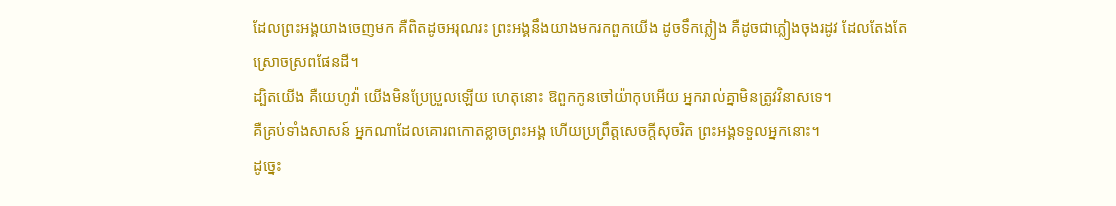ដែលព្រះអង្គយាងចេញមក គឺពិតដូចអរុណរះ ព្រះអង្គនឹងយាងមករកពួកយើង ដូចទឹកភ្លៀង គឺដូចជាភ្លៀងចុងរដូវ ដែលតែងតែស្រោចស្រពផែនដី។
ដ្បិតយើង គឺយេហូវ៉ា យើងមិនប្រែប្រួលឡើយ ហេតុនោះ ឱពួកកូនចៅយ៉ាកុបអើយ អ្នករាល់គ្នាមិនត្រូវវិនាសទេ។
គឺគ្រប់ទាំងសាសន៍ អ្នកណាដែលគោរពកោតខ្លាចព្រះអង្គ ហើយប្រព្រឹត្តសេចក្តីសុចរិត ព្រះអង្គទទួលអ្នកនោះ។
ដូច្នេះ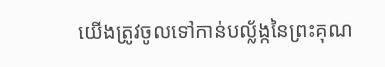យើងត្រូវចូលទៅកាន់បល្ល័ង្កនៃព្រះគុណ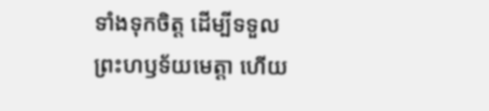ទាំងទុកចិត្ត ដើម្បីទទួលព្រះហឫទ័យមេត្តា ហើយ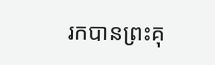រកបានព្រះគុ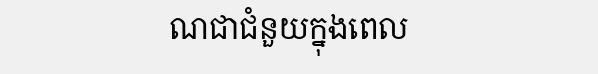ណជាជំនួយក្នុងពេល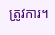ត្រូវការ។